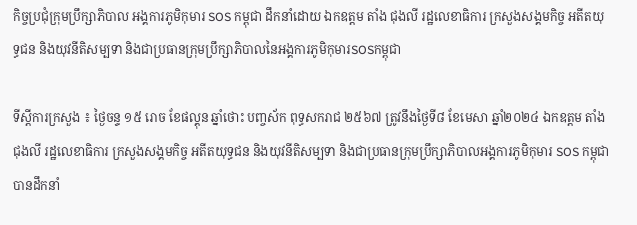កិច្ចប្រជុំក្រុមប្រឹក្សាភិបាល អង្គការភូមិកុមារ SOS កម្ពុជា ដឹកនាំដោយ ឯកឧត្តម តាំង ជុងលី រដ្ឋលេខាធិការ ក្រសួងសង្គមកិច្ច អតីតយុទ្ធជន និងយុវនីតិសម្បទា និងជាប្រធានក្រុមប្រឹក្សាភិបាលនៃអង្គការភូមិកុមារSOSកម្ពុជា

ទីស្ដីការក្រសួង ៖ ថ្ងៃចន្ទ ១៥ រោច ខែផល្គុន ឆ្នាំថោះ បញ្ចស័ក ពុទ្ធសករាជ ២៥៦៧ ត្រូវនឹងថ្ងៃទី៨ ខែមេសា ឆ្នាំ២០២៤ ឯកឧត្តម តាំង ជុងលី រដ្ឋលេខាធិការ ក្រសួងសង្គមកិច្ច អតីតយុទ្ធជន និងយុវនីតិសម្បទា និងជាប្រធានក្រុមប្រឹក្សាភិបាលអង្គការភូមិកុមារ SOS កម្ពុជា បានដឹកនាំ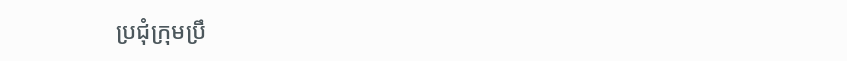ប្រជុំក្រុមប្រឹ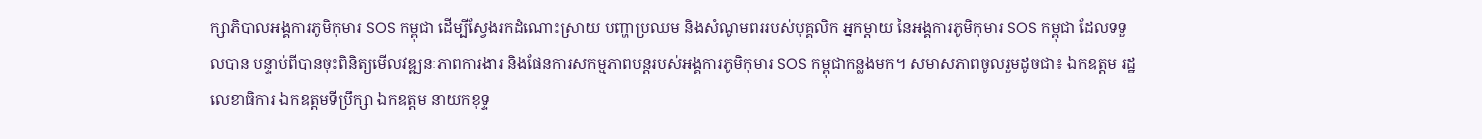ក្សាភិបាលអង្គការភូមិកុមារ SOS កម្ពុជា ដើម្បីស្វែងរកដំណោះស្រាយ បញ្ហាប្រឈម និងសំណូមពររបស់បុគ្គលិក អ្នកម្ដាយ នៃអង្គការភូមិកុមារ SOS កម្ពុជា ដែលទទួលបាន បន្ទាប់ពីបានចុះពិនិត្យមេីលវឌ្ឍនៈភាពការងារ និងផែនការសកម្មភាពបន្តរបស់អង្គការភូមិកុមារ SOS កម្ពុជាកន្លងមក។ សមាសភាពចូលរួមដូចជា៖ ឯកឧត្តម រដ្ឋលេខាធិការ ឯកឧត្តមទីប្រឹក្សា ឯកឧត្តម នាយកខុទ្ទ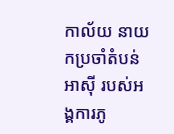កាល័យ នាយកប្រចាំតំបន់អាសុី របស់អង្គការភូ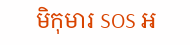មិកុមារ SOS អ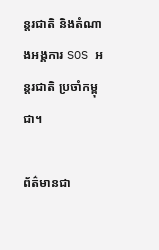ន្តរជាតិ និងតំណាងអង្គការ SOS អន្តរជាតិ ប្រចាំកម្ពុជា។

ព័ត៌មានជា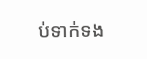ប់ទាក់ទង